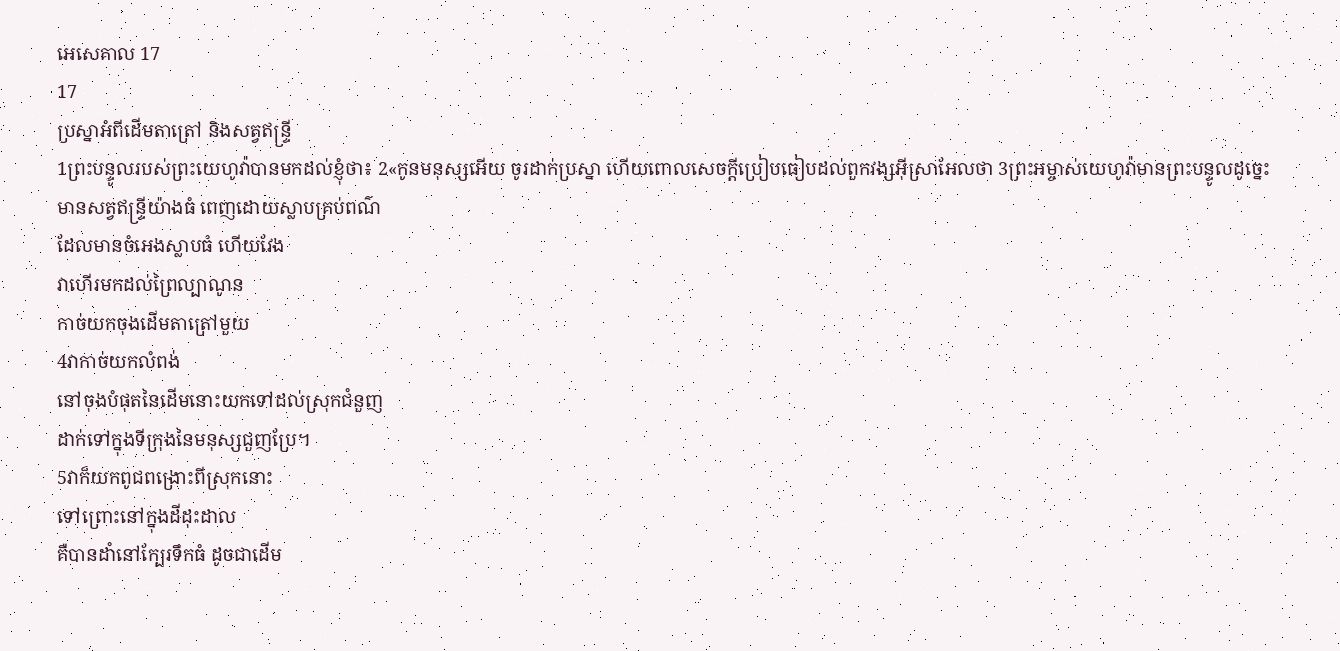អេសេគាល 17
17
ប្រស្នាអំពីដើមតាត្រៅ និងសត្វឥន្ទ្រី
1ព្រះបន្ទូលរបស់ព្រះយេហូវ៉ាបានមកដល់ខ្ញុំថា៖ 2«កូនមនុស្សអើយ ចូរដាក់ប្រស្នា ហើយពោលសេចក្ដីប្រៀបធៀបដល់ពួកវង្សអ៊ីស្រាអែលថា 3ព្រះអម្ចាស់យេហូវ៉ាមានព្រះបន្ទូលដូច្នេះ
មានសត្វឥន្ទ្រីយ៉ាងធំ ពេញដោយស្លាបគ្រប់ពណ៌
ដែលមានចំអេងស្លាបធំ ហើយវែង
វាហើរមកដល់ព្រៃល្បាណូន
កាច់យកចុងដើមតាត្រៅមួយ
4វាកាច់យកលំពង់
នៅចុងបំផុតនៃដើមនោះយកទៅដល់ស្រុកជំនួញ
ដាក់ទៅក្នុងទីក្រុងនៃមនុស្សជួញប្រែ។
5វាក៏យកពូជពង្រោះពីស្រុកនោះ
ទៅព្រោះនៅក្នុងដីដុះដាល
គឺបានដាំនៅក្បែរទឹកធំ ដូចជាដើម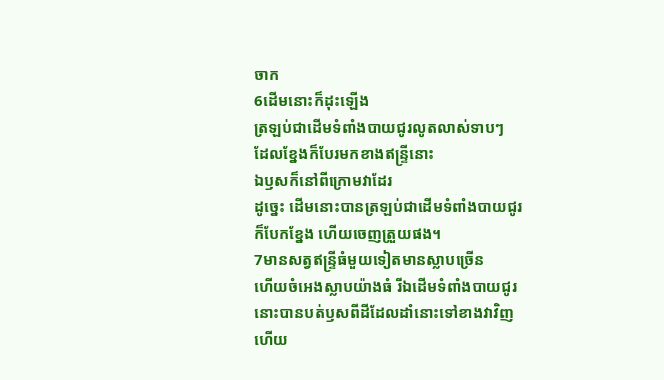ចាក
6ដើមនោះក៏ដុះឡើង
ត្រឡប់ជាដើមទំពាំងបាយជូរលូតលាស់ទាបៗ
ដែលខ្នែងក៏បែរមកខាងឥន្ទ្រីនោះ
ឯឫសក៏នៅពីក្រោមវាដែរ
ដូច្នេះ ដើមនោះបានត្រឡប់ជាដើមទំពាំងបាយជូរ
ក៏បែកខ្នែង ហើយចេញត្រួយផង។
7មានសត្វឥន្ទ្រីធំមួយទៀតមានស្លាបច្រើន
ហើយចំអេងស្លាបយ៉ាងធំ រីឯដើមទំពាំងបាយជូរ
នោះបានបត់ឫសពីដីដែលដាំនោះទៅខាងវាវិញ
ហើយ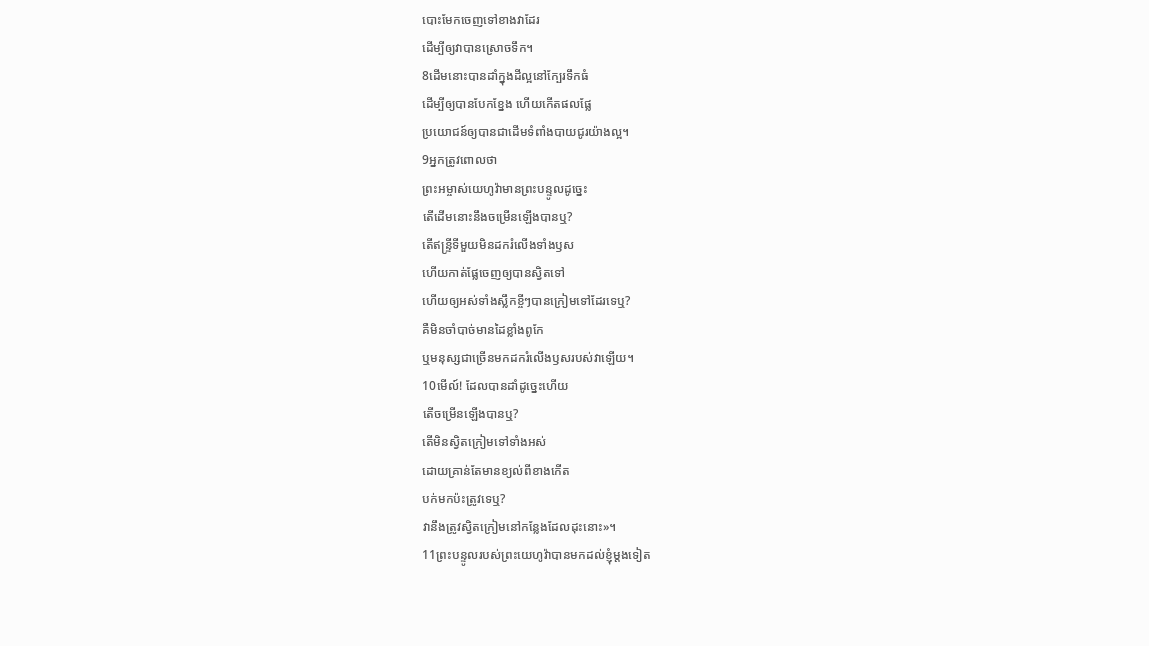បោះមែកចេញទៅខាងវាដែរ
ដើម្បីឲ្យវាបានស្រោចទឹក។
8ដើមនោះបានដាំក្នុងដីល្អនៅក្បែរទឹកធំ
ដើម្បីឲ្យបានបែកខ្នែង ហើយកើតផលផ្លែ
ប្រយោជន៍ឲ្យបានជាដើមទំពាំងបាយជូរយ៉ាងល្អ។
9អ្នកត្រូវពោលថា
ព្រះអម្ចាស់យេហូវ៉ាមានព្រះបន្ទូលដូច្នេះ
តើដើមនោះនឹងចម្រើនឡើងបានឬ?
តើឥន្ទ្រីទីមួយមិនដករំលើងទាំងឫស
ហើយកាត់ផ្លែចេញឲ្យបានស្វិតទៅ
ហើយឲ្យអស់ទាំងស្លឹកខ្ចីៗបានក្រៀមទៅដែរទេឬ?
គឺមិនចាំបាច់មានដៃខ្លាំងពូកែ
ឬមនុស្សជាច្រើនមកដករំលើងឫសរបស់វាឡើយ។
10មើល៍! ដែលបានដាំដូច្នេះហើយ
តើចម្រើនឡើងបានឬ?
តើមិនស្វិតក្រៀមទៅទាំងអស់
ដោយគ្រាន់តែមានខ្យល់ពីខាងកើត
បក់មកប៉ះត្រូវទេឬ?
វានឹងត្រូវស្វិតក្រៀមនៅកន្លែងដែលដុះនោះ»។
11ព្រះបន្ទូលរបស់ព្រះយេហូវ៉ាបានមកដល់ខ្ញុំម្តងទៀត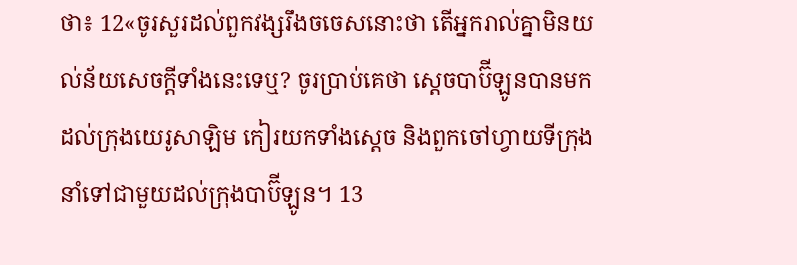ថា៖ 12«ចូរសួរដល់ពួកវង្សរឹងចចេសនោះថា តើអ្នករាល់គ្នាមិនយល់ន័យសេចក្ដីទាំងនេះទេឬ? ចូរប្រាប់គេថា ស្តេចបាប៊ីឡូនបានមកដល់ក្រុងយេរូសាឡិម កៀរយកទាំងស្តេច និងពួកចៅហ្វាយទីក្រុង នាំទៅជាមួយដល់ក្រុងបាប៊ីឡូន។ 13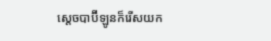ស្ដេចបាប៊ីឡូនក៏រើសយក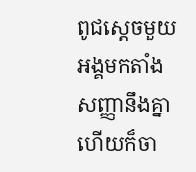ពូជស្តេចមួយអង្គមកតាំងសញ្ញានឹងគ្នា ហើយក៏ចា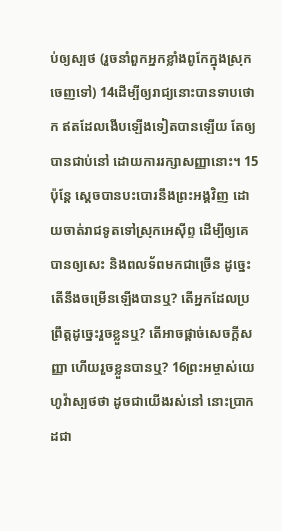ប់ឲ្យស្បថ (រួចនាំពួកអ្នកខ្លាំងពូកែក្នុងស្រុកចេញទៅ) 14ដើម្បីឲ្យរាជ្យនោះបានទាបថោក ឥតដែលងើបឡើងទៀតបានឡើយ តែឲ្យបានជាប់នៅ ដោយការរក្សាសញ្ញានោះ។ 15ប៉ុន្តែ ស្តេចបានបះបោរនឹងព្រះអង្គវិញ ដោយចាត់រាជទូតទៅស្រុកអេស៊ីព្ទ ដើម្បីឲ្យគេបានឲ្យសេះ និងពលទ័ពមកជាច្រើន ដូច្នេះ តើនឹងចម្រើនឡើងបានឬ? តើអ្នកដែលប្រព្រឹត្តដូច្នេះរួចខ្លួនឬ? តើអាចផ្តាច់សេចក្ដីសញ្ញា ហើយរួចខ្លួនបានឬ? 16ព្រះអម្ចាស់យេហូវ៉ាស្បថថា ដូចជាយើងរស់នៅ នោះប្រាកដជា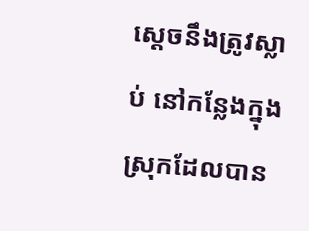ស្តេចនឹងត្រូវស្លាប់ នៅកន្លែងក្នុងស្រុកដែលបាន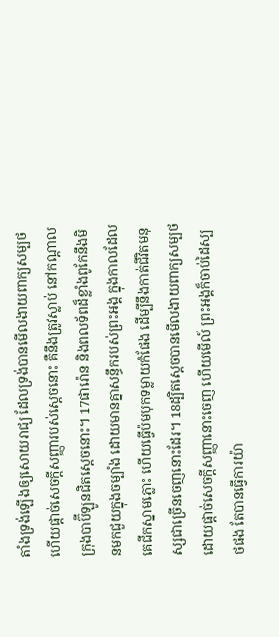តាំងទ្រង់ឡើងឲ្យសោយរាជ្យ ដែលទ្រង់បានមើលងាយពាក្យសម្បថ ហើយផ្តាច់សេចក្ដីសញ្ញារបស់ស្តេចនោះ គឺនឹងត្រូវស្លាប់ នៅកណ្ដាលក្រុងបាប៊ីឡូនជិតស្តេចនោះ។ 17ផារ៉ោន និងពលទ័ពដ៏ខ្លាំងពូកែនឹងមិនមកជួយក្នុងចម្បាំង ដោយមានគ្នាសន្ធឹករបស់ព្រះអង្គ ក្នុងកាលដែលគេជីកស្នាមភ្លោះ ហើយធ្វើប៉មបុកទម្លាយកំផែង ដើម្បីនឹងកាត់ជីវិតមនុស្សជាច្រើនចេញនោះដែរ។ 18ដ្បិតស្តេចបានមើលងាយពាក្យសម្បថ ដោយផ្តាច់សេចក្ដីសញ្ញានោះចេញ ហើយមើល៍ ព្រះអង្គក៏ចាប់ដៃស្បថផង តែបានធ្វើការយ៉ា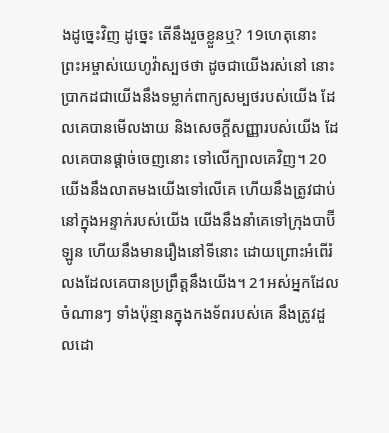ងដូច្នេះវិញ ដូច្នេះ តើនឹងរួចខ្លួនឬ? 19ហេតុនោះ ព្រះអម្ចាស់យេហូវ៉ាស្បថថា ដូចជាយើងរស់នៅ នោះប្រាកដជាយើងនឹងទម្លាក់ពាក្យសម្បថរបស់យើង ដែលគេបានមើលងាយ និងសេចក្ដីសញ្ញារបស់យើង ដែលគេបានផ្តាច់ចេញនោះ ទៅលើក្បាលគេវិញ។ 20យើងនឹងលាតមងយើងទៅលើគេ ហើយនឹងត្រូវជាប់នៅក្នុងអន្ទាក់របស់យើង យើងនឹងនាំគេទៅក្រុងបាប៊ីឡូន ហើយនឹងមានរឿងនៅទីនោះ ដោយព្រោះអំពើរំលងដែលគេបានប្រព្រឹត្តនឹងយើង។ 21អស់អ្នកដែលចំណានៗ ទាំងប៉ុន្មានក្នុងកងទ័ពរបស់គេ នឹងត្រូវដួលដោ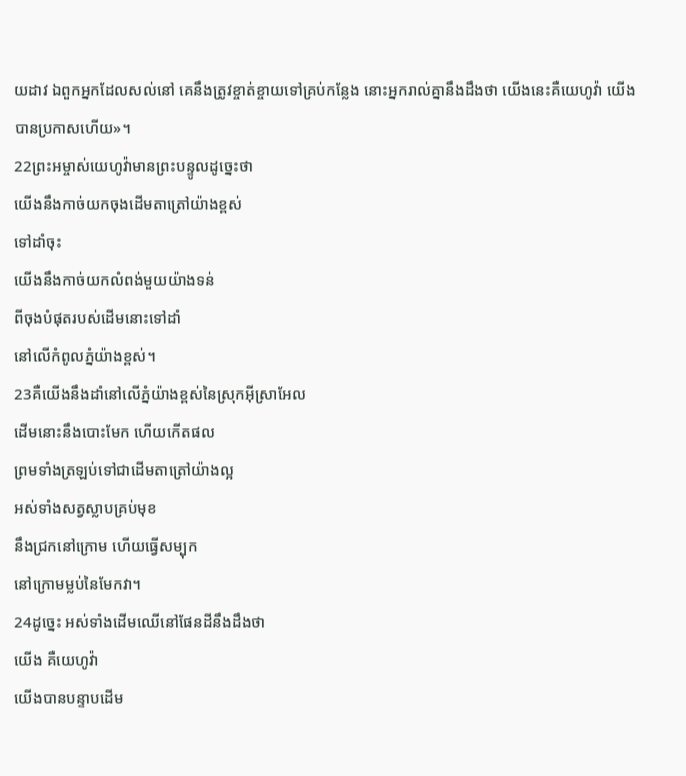យដាវ ឯពួកអ្នកដែលសល់នៅ គេនឹងត្រូវខ្ចាត់ខ្ចាយទៅគ្រប់កន្លែង នោះអ្នករាល់គ្នានឹងដឹងថា យើងនេះគឺយេហូវ៉ា យើងបានប្រកាសហើយ»។
22ព្រះអម្ចាស់យេហូវ៉ាមានព្រះបន្ទូលដូច្នេះថា
យើងនឹងកាច់យកចុងដើមតាត្រៅយ៉ាងខ្ពស់
ទៅដាំចុះ
យើងនឹងកាច់យកលំពង់មួយយ៉ាងទន់
ពីចុងបំផុតរបស់ដើមនោះទៅដាំ
នៅលើកំពូលភ្នំយ៉ាងខ្ពស់។
23គឺយើងនឹងដាំនៅលើភ្នំយ៉ាងខ្ពស់នៃស្រុកអ៊ីស្រាអែល
ដើមនោះនឹងបោះមែក ហើយកើតផល
ព្រមទាំងត្រឡប់ទៅជាដើមតាត្រៅយ៉ាងល្អ
អស់ទាំងសត្វស្លាបគ្រប់មុខ
នឹងជ្រកនៅក្រោម ហើយធ្វើសម្បុក
នៅក្រោមម្លប់នៃមែកវា។
24ដូច្នេះ អស់ទាំងដើមឈើនៅផែនដីនឹងដឹងថា
យើង គឺយេហូវ៉ា
យើងបានបន្ទាបដើម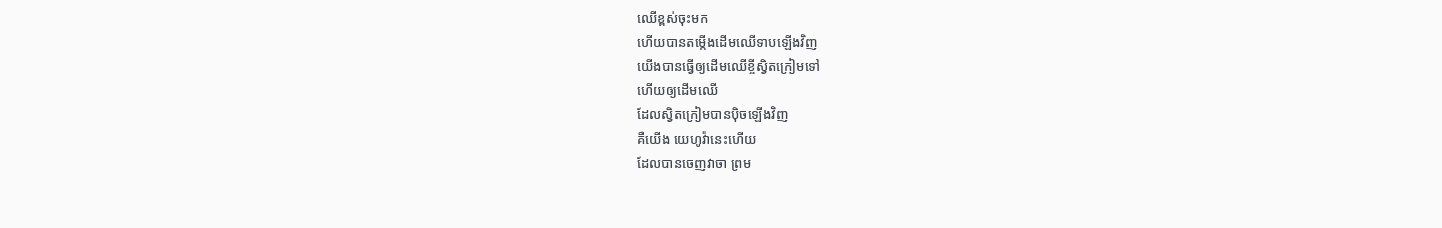ឈើខ្ពស់ចុះមក
ហើយបានតម្កើងដើមឈើទាបឡើងវិញ
យើងបានធ្វើឲ្យដើមឈើខ្ចីស្វិតក្រៀមទៅ
ហើយឲ្យដើមឈើ
ដែលស្វិតក្រៀមបានប៉ិចឡើងវិញ
គឺយើង យេហូវ៉ានេះហើយ
ដែលបានចេញវាចា ព្រម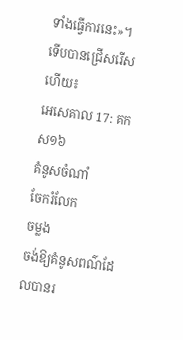ទាំងធ្វើការនេះ»។
ទើបបានជ្រើសរើសហើយ៖
អេសេគាល 17: គកស១៦
គំនូសចំណាំ
ចែករំលែក
ចម្លង
ចង់ឱ្យគំនូសពណ៌ដែលបានរ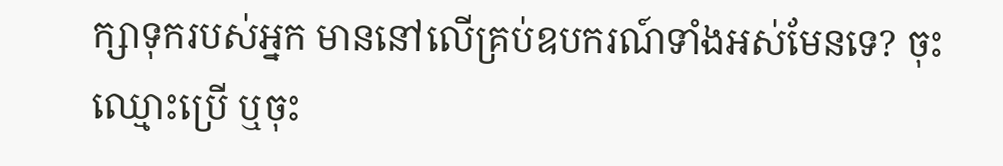ក្សាទុករបស់អ្នក មាននៅលើគ្រប់ឧបករណ៍ទាំងអស់មែនទេ? ចុះឈ្មោះប្រើ ឬចុះ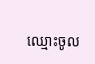ឈ្មោះចូល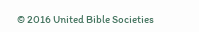© 2016 United Bible Societies